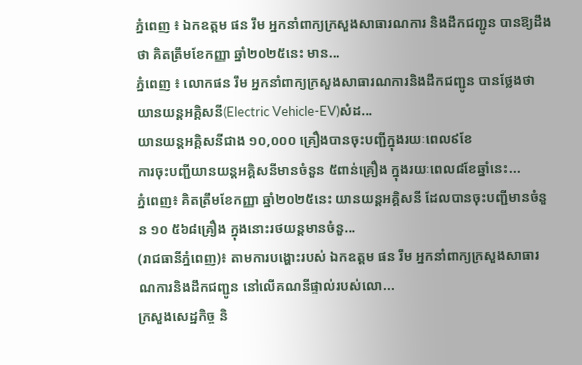ភ្នំពេញ ៖ ឯកឧត្តម ផន រឹម អ្នកនាំពាក្យក្រសួងសាធារណការ និងដឹកជញ្ជូន បានឱ្យដឹងថា គិតត្រឹមខែកញ្ញា ឆ្នាំ២០២៥នេះ មាន...
ភ្នំពេញ ៖ លោកផន រឹម អ្នកនាំពាក្យក្រសួងសាធារណការនិងដឹកជញ្ជូន បានថ្លែងថា យានយន្តអគ្គិសនី(Electric Vehicle-EV)សំដ...
យានយន្តអគ្គិសនីជាង ១០,០០០ គ្រឿងបានចុះបញ្ជីក្នុងរយៈពេល៩ខែ
ការចុះបញ្ជីយានយន្តអគ្គិសនីមានចំនួន ៥ពាន់គ្រឿង ក្នុងរយៈពេល៨ខែឆ្នាំនេះ...
ភ្នំពេញ៖ គិតត្រឹមខែកញ្ញា ឆ្នាំ២០២៥នេះ យានយន្តអគ្គិសនី ដែលបានចុះបញ្ជីមានចំនួន ១០ ៥៦៨គ្រឿង ក្នុងនោះរថយន្តមានចំនួ...
(រាជធានីភ្នំពេញ)៖ តាមការបង្ហោះរបស់ ឯកឧត្តម ផន រឹម អ្នកនាំពាក្យក្រសួងសាធារណការនិងដឹកជញ្ជូន នៅលើគណនីផ្ទាល់របស់លោ...
ក្រសួងសេដ្ឋកិច្ច និ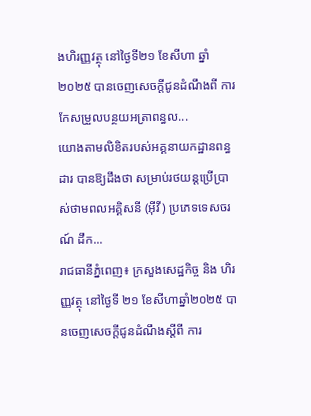ងហិរញ្ញវត្ថុ នៅថ្ងៃទី២១ ខែសីហា ឆ្នាំ២០២៥ បានចេញសេចក្តីជូនដំណឹងពី ការកែសម្រួលបន្ថយអត្រាពន្ធល...
យោងតាមលិខិតរបស់អគ្គនាយកដ្ឋានពន្ធដារ បានឱ្យដឹងថា សម្រាប់រថយន្តប្រើប្រាស់ថាមពលអគ្គិសនី (អ៊ីវី) ប្រភេទទេសចរណ៍ ដឹក...
រាជធានីភ្នំពេញ៖ ក្រសួងសេដ្ឋកិច្ច និង ហិរញ្ញវត្ថុ នៅថ្ងៃទី ២១ ខែសីហាឆ្នាំ២០២៥ បានចេញសេចក្តីជូនដំណឹងស្តីពី ការ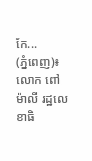កែ...
(ភ្នំពេញ)៖ លោក ពៅ ម៉ាលី រដ្ឋលេខាធិ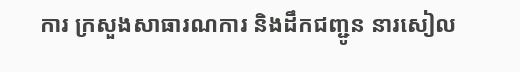ការ ក្រសួងសាធារណការ និងដឹកជញ្ជូន នារសៀល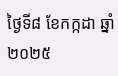ថ្ងៃទី៨ ខែកក្កដា ឆ្នាំ២០២៥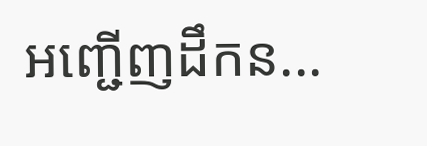អញ្ជើញដឹកន...